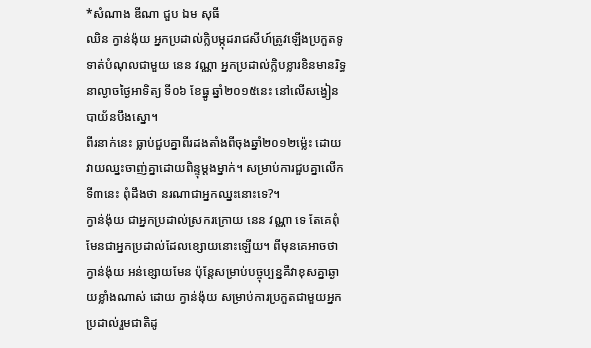*សំណាង ឌីណា ជួប ឯម សុធី
ឈិន ក្វាន់ង៉ុយ អ្នកប្រដាល់ក្លិបម្កុដរាជសីហ៍ត្រូវឡើងប្រកួតទូទាត់បំណុលជាមួយ នេន វណ្ណា អ្នកប្រដាល់ក្លិបខ្លារខិនមានរិទ្ធនាល្ងាចថ្ងៃអាទិត្យ ទី០៦ ខែធ្នូ ឆ្នាំ២០១៥នេះ នៅលើសង្វៀនបាយ័នបឹងស្នោ។
ពីរនាក់នេះ ធ្លាប់ជួបគ្នាពីរដងតាំងពីចុងឆ្នាំ២០១២ម្ល៉េះ ដោយវាយឈ្នះចាញ់គ្នាដោយពិន្ទុម្ដងម្នាក់។ សម្រាប់ការជួបគ្នាលើកទី៣នេះ ពុំដឹងថា នរណាជាអ្នកឈ្នះនោះទេ?។
ក្វាន់ង៉ុយ ជាអ្នកប្រដាល់ស្រករក្រោយ នេន វណ្ណា ទេ តែគេពុំមែនជាអ្នកប្រដាល់ដែលខ្សោយនោះឡើយ។ ពីមុនគេអាចថា ក្វាន់ង៉ុយ អន់ខ្សោយមែន ប៉ុន្តែសម្រាប់បច្ចុប្បន្នគឺវាខុសគ្នាឆ្ងាយខ្លាំងណាស់ ដោយ ក្វាន់ង៉ុយ សម្រាប់ការប្រកួតជាមួយអ្នកប្រដាល់រួមជាតិដូ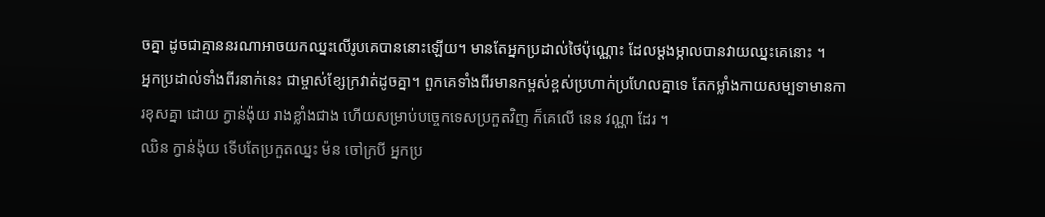ចគ្នា ដូចជាគ្មាននរណាអាចយកឈ្នះលើរូបគេបាននោះឡើយ។ មានតែអ្នកប្រដាល់ថៃប៉ុណ្ណោះ ដែលម្តងម្កាលបានវាយឈ្នះគេនោះ ។
អ្នកប្រដាល់ទាំងពីរនាក់នេះ ជាម្ចាស់ខ្សែក្រវាត់ដូចគ្នា។ ពួកគេទាំងពីរមានកម្ពស់ខ្ពស់ប្រហាក់ប្រហែលគ្នាទេ តែកម្លាំងកាយសម្បទាមានការខុសគ្នា ដោយ ក្វាន់ង៉ុយ រាងខ្លាំងជាង ហើយសម្រាប់បច្ចេកទេសប្រកួតវិញ ក៏គេលើ នេន វណ្ណា ដែរ ។
ឈិន ក្វាន់ង៉ុយ ទើបតែប្រកួតឈ្នះ ម៉ន ចៅក្របី អ្នកប្រ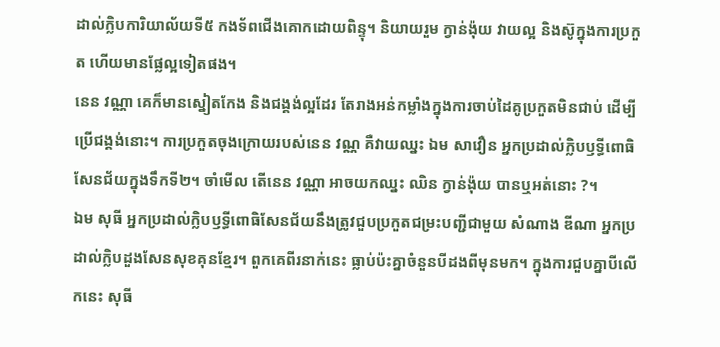ដាល់ក្លិបការិយាល័យទី៥ កងទ័ពជើងគោកដោយពិន្ទុ។ និយាយរួម ក្វាន់ង៉ុយ វាយល្អ និងស៊ូក្នុងការប្រកួត ហើយមានផ្លែល្អទៀតផង។
នេន វណ្ណា គេក៏មានស្នៀតកែង និងជង្គង់ល្អដែរ តែរាងអន់កម្លាំងក្នុងការចាប់ដៃគូប្រកួតមិនជាប់ ដើម្បីប្រើជង្គង់នោះ។ ការប្រកួតចុងក្រោយរបស់នេន វណ្ណ គឺវាយឈ្នះ ឯម សាវឿន អ្នកប្រដាល់ក្លិបឫទ្ធីពោធិសែនជ័យក្នុងទឹកទី២។ ចាំមើល តើនេន វណ្ណា អាចយកឈ្នះ ឈិន ក្វាន់ង៉ុយ បានឬអត់នោះ ?។
ឯម សុធី អ្នកប្រដាល់ក្លិបឫទ្ធីពោធិសែនជ័យនឹងត្រូវជួបប្រកួតជម្រះបញ្ជីជាមួយ សំណាង ឌីណា អ្នកប្រដាល់ក្លិបដួងសែនសុខគុនខ្មែរ។ ពួកគេពីរនាក់នេះ ធ្លាប់ប៉ះគ្នាចំនួនបីដងពីមុនមក។ ក្នុងការជួបគ្នាបីលើកនេះ សុធី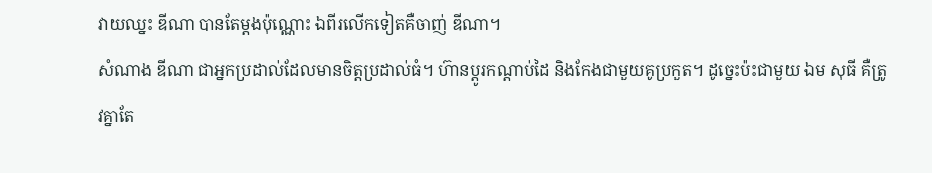វាយឈ្នះ ឌីណា បានតែម្តងប៉ុណ្ណោះ ឯពីរលើកទៀតគឺចាញ់ ឌីណា។
សំណាង ឌីណា ជាអ្នកប្រដាល់ដែលមានចិត្តប្រដាល់ធំ។ ហ៊ានប្ដូរកណ្ដាប់ដៃ និងកែងជាមួយគូប្រកួត។ ដូច្នេះប៉ះជាមួយ ឯម សុធី គឺត្រូវគ្នាតែ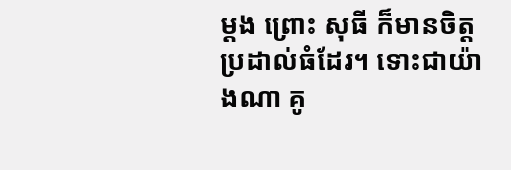ម្តង ព្រោះ សុធី ក៏មានចិត្តប្រដាល់ធំដែរ។ ទោះជាយ៉ាងណា គូ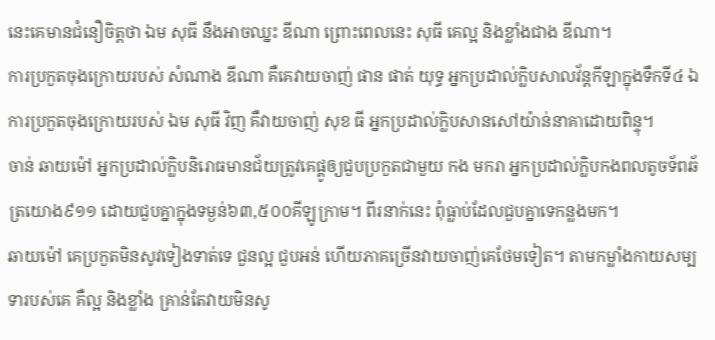នេះគេមានជំនឿចិត្តថា ឯម សុធី នឹងអាចឈ្នះ ឌីណា ព្រោះពេលនេះ សុធី គេល្អ និងខ្លាំងជាង ឌីណា។
ការប្រកួតចុងក្រោយរបស់ សំណាង ឌីណា គឺគេវាយចាញ់ ផាន ផាត់ យុទ្ធ អ្នកប្រដាល់ក្លិបសាលវ័ន្តកីឡាក្នុងទឹកទី៤ ឯការប្រកួតចុងក្រោយរបស់ ឯម សុធី វិញ គឺវាយចាញ់ សុខ ធី អ្នកប្រដាល់ក្លិបសានសៅយ៉ាន់នាគាដោយពិន្ទុ។
ចាន់ ឆាយម៉ៅ អ្នកប្រដាល់ក្លិបនិរោធមានជ័យត្រូវគេផ្គូឲ្យជួបប្រកួតជាមួយ កង មករា អ្នកប្រដាល់ក្លិបកងពលតូចទ័ពឆ័ត្រយោង៩១១ ដោយជួបគ្នាក្នុងទម្ងន់៦៣,៥០០គីឡូក្រាម។ ពីរនាក់នេះ ពុំធ្លាប់ដែលជួបគ្នាទេកន្លងមក។
ឆាយម៉ៅ គេប្រកួតមិនសូវទៀងទាត់ទេ ជួនល្អ ជួបអន់ ហើយភាគច្រើនវាយចាញ់គេថែមទៀត។ តាមកម្លាំងកាយសម្បទារបស់គេ គឺល្អ និងខ្លាំង គ្រាន់តែវាយមិនសូ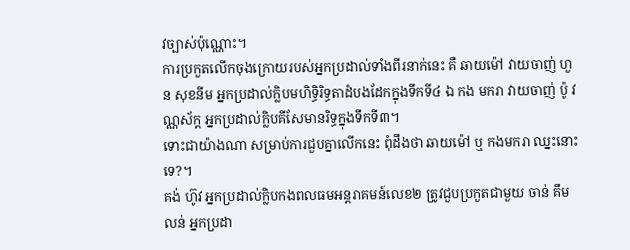វច្បាស់ប៉ុណ្ណោះ។
ការប្រកួតលើកចុងក្រោយរបស់អ្នកប្រដាល់ទាំងពីរនាក់នេះ គឺ ឆាយម៉ៅ វាយចាញ់ ហួន សុខនីម អ្នកប្រដាល់ក្លិបមហិទ្ធិរិទ្ធតាដំបងដែកក្នុងទឹកទី៤ ឯ កង មករា វាយចាញ់ ប៉ូ វណ្ណស័ក្ត អ្នកប្រដាល់ក្លិបគីសែមានរិទ្ធក្នុងទឹកទី៣។
ទោះជាយ៉ាងណា សម្រាប់ការជួបគ្នាលើកនេះ ពុំដឹងថា ឆាយម៉ៅ ឬ កងមករា ឈ្នះនោះទេ?។
គង់ ហ៊ូវ អ្នកប្រដាល់ក្លិបកងពលធមអន្តរាគមន៍លេខ២ ត្រូវជួបប្រកួតជាមួយ ចាន់ គឹមលន់ អ្នកប្រដា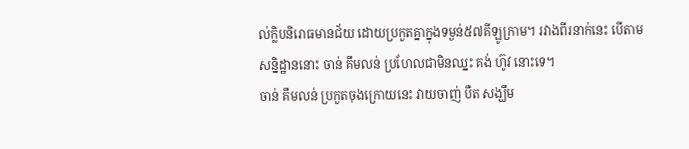ល់ក្លិបនិរោធមានជ័យ ដោយប្រកួតគ្នាក្នុងទម្ងន់៥៧គីឡូក្រាម។ រវាងពីរនាក់នេះ បើតាមសន្និដ្ឋាននោះ ចាន់ គឹមលន់ ប្រហែលជាមិនឈ្នះ គង់ ហ៊ូវ នោះទេ។
ចាន់ គឹមលន់ ប្រកួតចុងក្រោយនេះ វាយចាញ់ បឺត សង្ឃឹម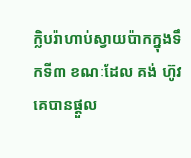ក្លិបរ៉ាហាប់ស្វាយប៉ាកក្នុងទឹកទី៣ ខណៈដែល គង់ ហ៊ូវ គេបានផ្ដួល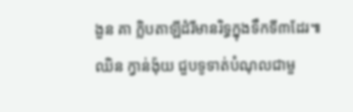ងួន គា ក្លិបតាឡីដំរីមានរិទ្ធក្នុងទឹកទី៣ដែរ៕
ឈិន ក្វាន់ង៉ុយ ជួបទូទាត់បំណុលជាមួ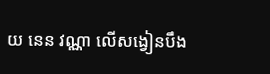យ នេន វណ្ណា លើសង្វៀនបឹង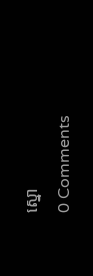ស្នោ
0 Comments